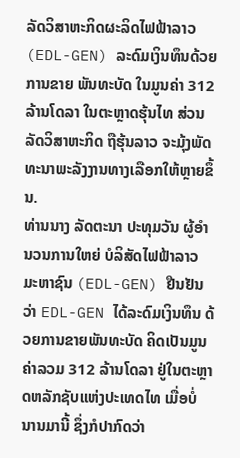ລັດວິສາຫະກິດຜະລິດໄຟຟ້າລາວ (EDL-GEN) ລະດົມເງິນທຶນດ້ວຍການຂາຍ ພັນທະບັດ ໃນມູນຄ່າ 312 ລ້ານໂດລາ ໃນຕະຫຼາດຮຸ້ນໄທ ສ່ວນລັດວິສາຫະກິດ ຖືຮຸ້ນລາວ ຈະມຸ້ງພັດທະນາພະລັງງານທາງເລືອກໃຫ້ຫຼາຍຂຶ້ນ.
ທ່ານນາງ ລັດຕະນາ ປະທຸມວັນ ຜູ້ອຳນວນການໃຫຍ່ ບໍລິສັດໄຟຟ້າລາວ ມະຫາຊົນ (EDL-GEN) ຢືນຢັນວ່າ EDL-GEN ໄດ້ລະດົມເງິນທຶນ ດ້ວຍການຂາຍພັນທະບັດ ຄິດເປັນມູນຄ່າລວມ 312 ລ້ານໂດລາ ຢູ່ໃນຕະຫຼາດຫລັກຊັບແຫ່ງປະເທດໄທ ເມື່ອບໍ່ ນານມານີ້ ຊຶ່ງກໍປາກົດວ່າ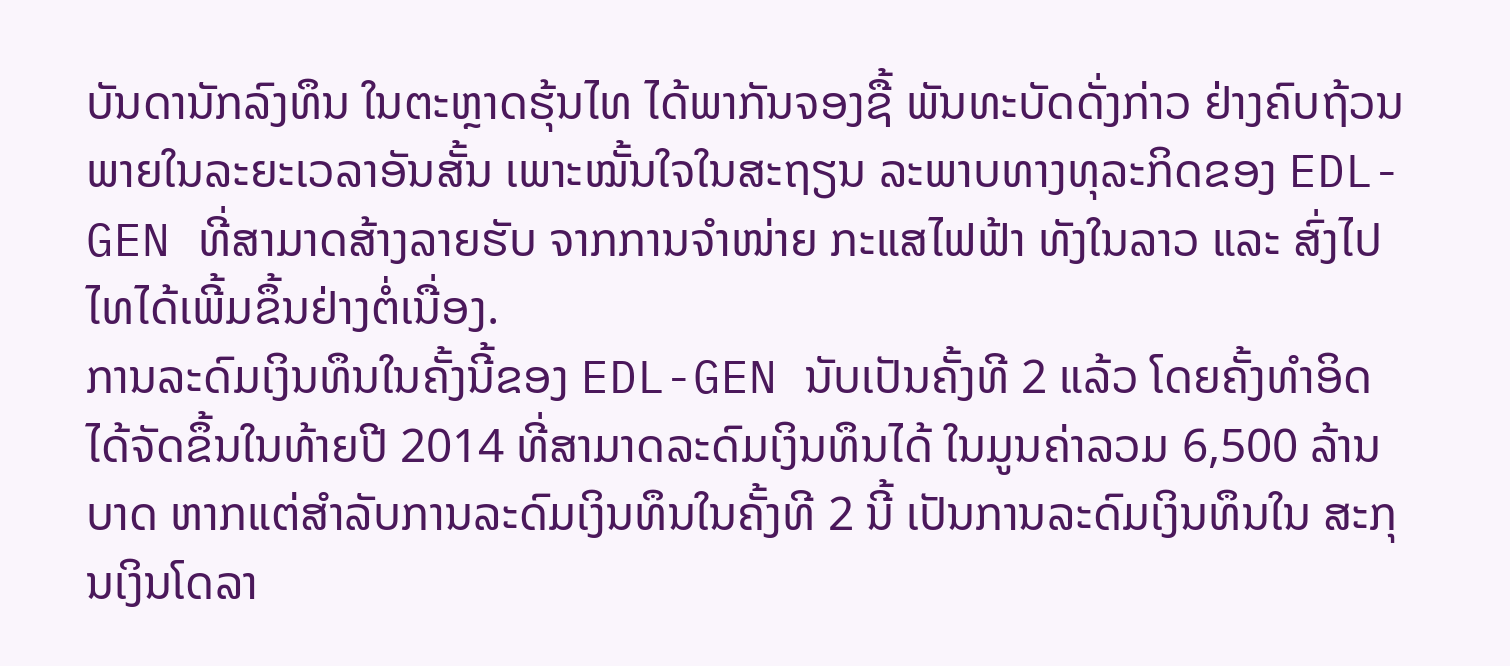ບັນດານັກລົງທຶນ ໃນຕະຫຼາດຮຸ້ນໄທ ໄດ້ພາກັນຈອງຊື້ ພັນທະບັດດັ່ງກ່າວ ຢ່າງຄົບຖ້ວນພາຍໃນລະຍະເວລາອັນສັ້ນ ເພາະໝັ້ນໃຈໃນສະຖຽນ ລະພາບທາງທຸລະກິດຂອງ EDL-GEN ທີ່ສາມາດສ້າງລາຍຮັບ ຈາກການຈຳໜ່າຍ ກະແສໄຟຟ້າ ທັງໃນລາວ ແລະ ສົ່ງໄປໄທໄດ້ເພີ້ມຂຶ້ນຢ່າງຕໍ່ເນື່ອງ.
ການລະດົມເງິນທຶນໃນຄັ້ງນີ້ຂອງ EDL-GEN ນັບເປັນຄັ້ງທີ 2 ແລ້ວ ໂດຍຄັ້ງທຳອິດ ໄດ້ຈັດຂຶ້ນໃນທ້າຍປີ 2014 ທີ່ສາມາດລະດົມເງິນທຶນໄດ້ ໃນມູນຄ່າລວມ 6,500 ລ້ານ ບາດ ຫາກແຕ່ສຳລັບການລະດົມເງິນທຶນໃນຄັ້ງທີ 2 ນີ້ ເປັນການລະດົມເງິນທຶນໃນ ສະກຸນເງິນໂດລາ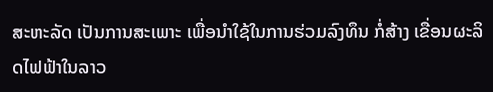ສະຫະລັດ ເປັນການສະເພາະ ເພື່ອນຳໃຊ້ໃນການຮ່ວມລົງທຶນ ກໍ່ສ້າງ ເຂື່ອນຜະລິດໄຟຟ້າໃນລາວ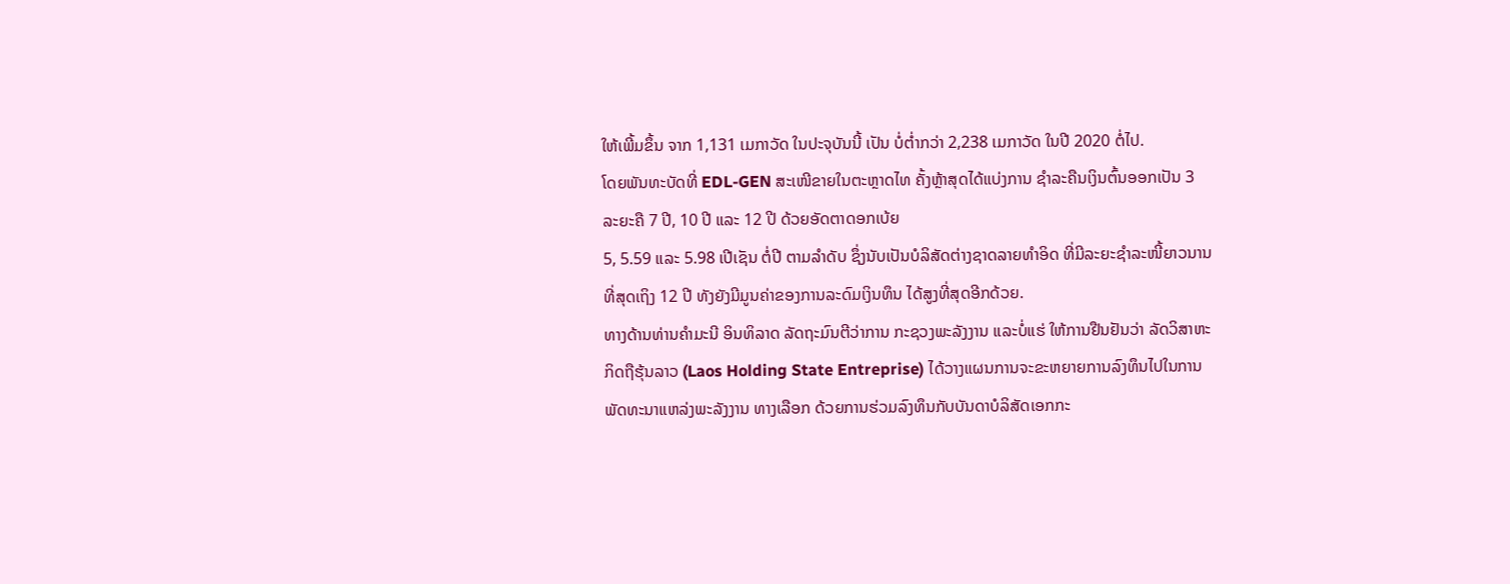ໃຫ້ເພີ້ມຂຶ້ນ ຈາກ 1,131 ເມກາວັດ ໃນປະຈຸບັນນີ້ ເປັນ ບໍ່ຕ່ຳກວ່າ 2,238 ເມກາວັດ ໃນປີ 2020 ຕໍ່ໄປ.
ໂດຍພັນທະບັດທີ່ EDL-GEN ສະເໜີຂາຍໃນຕະຫຼາດໄທ ຄັ້ງຫຼ້າສຸດໄດ້ແບ່ງການ ຊຳລະຄືນເງິນຕົ້ນອອກເປັນ 3 ລະຍະຄື 7 ປີ, 10 ປີ ແລະ 12 ປີ ດ້ວຍອັດຕາດອກເບ້ຍ
5, 5.59 ແລະ 5.98 ເປີເຊັນ ຕໍ່ປີ ຕາມລຳດັບ ຊຶ່ງນັບເປັນບໍລິສັດຕ່າງຊາດລາຍທຳອິດ ທີ່ມີລະຍະຊຳລະໜີ້ຍາວນານທີ່ສຸດເຖິງ 12 ປີ ທັງຍັງມີມູນຄ່າຂອງການລະດົມເງິນທຶນ ໄດ້ສູງທີ່ສຸດອີກດ້ວຍ.
ທາງດ້ານທ່ານຄຳມະນີ ອິນທິລາດ ລັດຖະມົນຕີວ່າການ ກະຊວງພະລັງງານ ແລະບໍ່ແຮ່ ໃຫ້ການຢືນຢັນວ່າ ລັດວິສາຫະກິດຖືຮຸ້ນລາວ (Laos Holding State Entreprise) ໄດ້ວາງແຜນການຈະຂະຫຍາຍການລົງທຶນໄປໃນການພັດທະນາແຫລ່ງພະລັງງານ ທາງເລືອກ ດ້ວຍການຮ່ວມລົງທຶນກັບບັນດາບໍລິສັດເອກກະ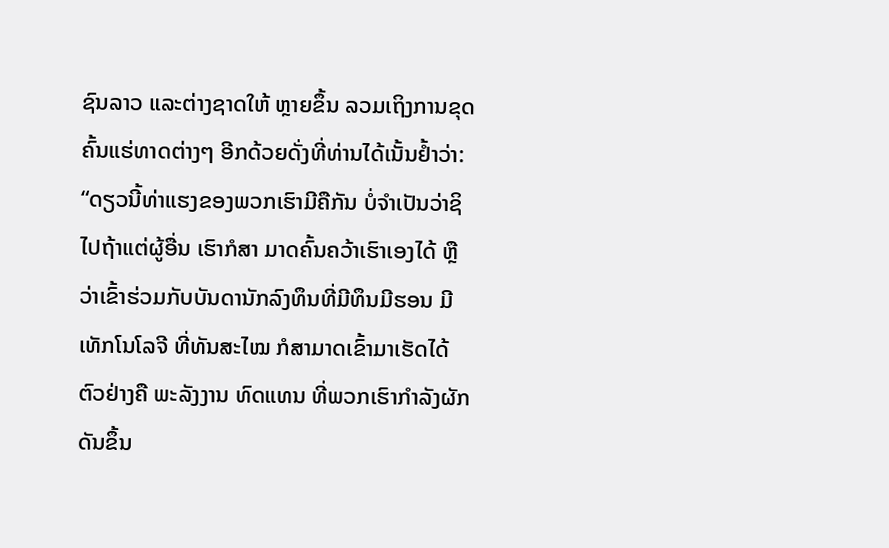ຊົນລາວ ແລະຕ່າງຊາດໃຫ້ ຫຼາຍຂຶ້ນ ລວມເຖິງການຂຸດຄົ້ນແຮ່ທາດຕ່າງໆ ອີກດ້ວຍດັ່ງທີ່ທ່ານໄດ້ເນັ້ນຢ້ຳວ່າ:
“ດຽວນີ້ທ່າແຮງຂອງພວກເຮົາມີຄືກັນ ບໍ່ຈຳເປັນວ່າຊິໄປຖ້າແຕ່ຜູ້ອື່ນ ເຮົາກໍສາ ມາດຄົ້ນຄວ້າເຮົາເອງໄດ້ ຫຼືວ່າເຂົ້າຮ່ວມກັບບັນດານັກລົງທຶນທີ່ມີທຶນມີຮອນ ມີເທັກໂນໂລຈີ ທີ່ທັນສະໄໝ ກໍສາມາດເຂົ້າມາເຮັດໄດ້ ຕົວຢ່າງຄື ພະລັງງານ ທົດແທນ ທີ່ພວກເຮົາກຳລັງຜັກດັນຂຶ້ນ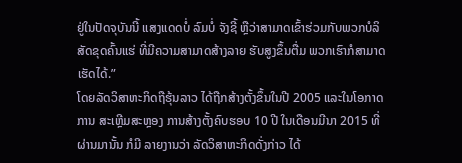ຢູ່ໃນປັດຈຸບັນນີ້ ແສງແດດບໍ່ ລົມບໍ່ ຈັງຊີ້ ຫຼືວ່າສາມາດເຂົ້າຮ່ວມກັບພວກບໍລິສັດຂຸດຄົ້ນແຮ່ ທີ່ມີຄວາມສາມາດສ້າງລາຍ ຮັບສູງຂຶ້ນຕື່ມ ພວກເຮົາກໍສາມາດເຮັດໄດ້.”
ໂດຍລັດວິສາຫະກິດຖືຮຸ້ນລາວ ໄດ້ຖືກສ້າງຕັ້ງຂຶ້ນໃນປີ 2005 ແລະໃນໂອກາດການ ສະເຫຼີມສະຫຼອງ ການສ້າງຕັ້ງຄົບຮອບ 10 ປີ ໃນເດືອນມີນາ 2015 ທີ່ຜ່ານມານັ້ນ ກໍມີ ລາຍງານວ່າ ລັດວິສາຫະກິດດັ່ງກ່າວ ໄດ້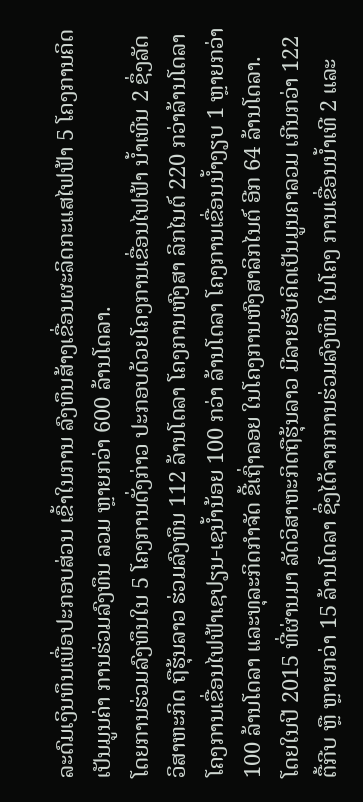ລະດົມເງິນທຶນເພື່ອປະກອບສ່ວນ ເຂົ້າໃນການ ລົງທຶນສ້າງເຂື່ອນຜະລິດກະແສໄຟຟ້າ 5 ໂຄງການຄິດເປັນມູນຄ່າ ການຮ່ວມລົງທຶນ ລວມ ຫຼາຍກວ່າ 600 ລ້ານໂດລາ.
ໂດຍການຮ່ວມລົງທຶນໃນ 5 ໂຄງການດັ່ງກ່າວ ປະກອບດ້ວຍໂຄງການເຂື່ອນໄຟຟ້າ ນ້ຳເທີນ 2 ຊຶ່ງລັດວິສາຫະກິດ ຖືຮຸ້ນລາວ ຮ່ວມລົງທຶນ 112 ລ້ານໂດລາ ໂຄງການຫົງສາ ລິກໄນຕ໌ 220 ກວ່າລ້ານໂດລາ ໂຄງການເຂື່ອນໄຟຟ້າເຊປຽນ-ເຊນ້ຳນ້ອຍ 100 ກວ່າ ລ້ານໂດລາ ໂຄງການເຂື່ອນນ້ຳງຽບ 1 ຫຼາຍກວ່າ 100 ລ້ານໂດລາ ແລະທຸລະກິດກຳຈັດ ຂີ້ເຖົ່າລອຍ ໃນໂຄງການຫົງສາລິກໄນຕ໌ ອີກ 64 ລ້ານໂດລາ.
ໂດຍໃນປີ 2015 ທີ່ຜ່ານມາ ລັດວິສາຫະກິດຖືຮຸ້ນລາວ ມີລາຍຮັບຄິດເປັນມູນຄາລວມ ເກີນກວ່າ 122 ຕື້ກີບ ຫຼື ຫຼາຍກວ່າ 15 ລ້ານໂດລາ ຊຶ່ງໄດ້ຈາກການຮ່ວມລົງທຶນ ໃນໂຄງ ການເຂື່ອນນ້ຳເທີ 2 ແລະ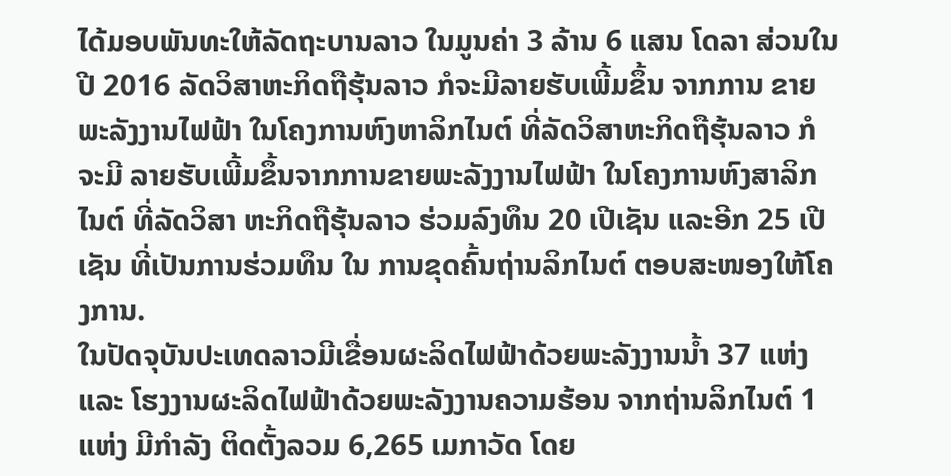ໄດ້ມອບພັນທະໃຫ້ລັດຖະບານລາວ ໃນມູນຄ່າ 3 ລ້ານ 6 ແສນ ໂດລາ ສ່ວນໃນປີ 2016 ລັດວິສາຫະກິດຖືຮຸ້ນລາວ ກໍຈະມີລາຍຮັບເພີ້ມຂຶ້ນ ຈາກການ ຂາຍພະລັງງານໄຟຟ້າ ໃນໂຄງການຫົງຫາລິກໄນຕ໌ ທີ່ລັດວິສາຫະກິດຖືຮຸ້ນລາວ ກໍຈະມີ ລາຍຮັບເພີ້ມຂຶ້ນຈາກການຂາຍພະລັງງານໄຟຟ້າ ໃນໂຄງການຫົງສາລິກໄນຕ໌ ທີ່ລັດວິສາ ຫະກິດຖືຮຸ້ນລາວ ຮ່ວມລົງທຶນ 20 ເປີເຊັນ ແລະອີກ 25 ເປີເຊັນ ທີ່ເປັນການຮ່ວມທຶນ ໃນ ການຂຸດຄົ້ນຖ່ານລິກໄນຕ໌ ຕອບສະໜອງໃຫ້ໂຄງການ.
ໃນປັດຈຸບັນປະເທດລາວມີເຂື່ອນຜະລິດໄຟຟ້າດ້ວຍພະລັງງານນ້ຳ 37 ແຫ່ງ ແລະ ໂຮງງານຜະລິດໄຟຟ້າດ້ວຍພະລັງງານຄວາມຮ້ອນ ຈາກຖ່ານລິກໄນຕ໌ 1 ແຫ່ງ ມີກຳລັງ ຕິດຕັ້ງລວມ 6,265 ເມກາວັດ ໂດຍ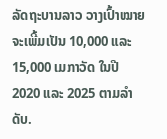ລັດຖະບານລາວ ວາງເປົ້າໝາຍຈະເພີ້ມເປັນ 10,000 ແລະ 15,000 ເມກາວັດ ໃນປີ 2020 ແລະ 2025 ຕາມລຳດັບ.